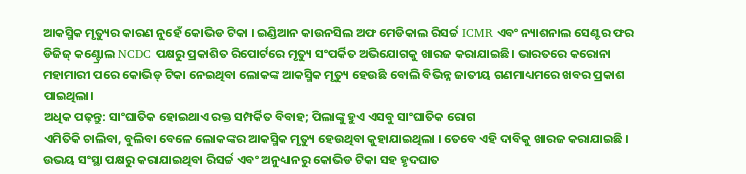ଆକସ୍ମିକ ମୃତ୍ୟୁର କାରଣ ନୁହେଁ କୋଭିଡ ଟିକା । ଇଣ୍ଡିଆନ କାଉନସିଲ ଅଫ ମେଡିକାଲ ରିସର୍ଚ୍ଚ ICMR ଏବଂ ନ୍ୟାଶନାଲ ସେଣ୍ଟର ଫର ଡିଜିଜ୍ କଣ୍ଟ୍ରୋଲ NCDC ପକ୍ଷରୁ ପ୍ରକାଶିତ ରିପୋର୍ଟରେ ମୃତ୍ୟୁ ସଂପର୍କିତ ଅଭିଯୋଗକୁ ଖାରଜ କରାଯାଇଛି। ଭାରତରେ କରୋନା ମହାମାରୀ ପରେ କୋଭିଡ୍ ଟିକା ନେଇଥିବା ଲୋକଙ୍କ ଆକସ୍ମିକ ମୃତ୍ୟୁ ହେଉଛି ବୋଲି ବିଭିନ୍ନ ଜାତୀୟ ଗଣମାଧ୍ୟମରେ ଖବର ପ୍ରକାଶ ପାଇଥିଲା।
ଅଧିକ ପଢ଼ନ୍ତୁ: ସାଂଘାତିକ ହୋଇଥାଏ ରକ୍ତ ସମ୍ପର୍କିତ ବିବାହ; ପିଲାଙ୍କୁ ହୁଏ ଏସବୁ ସାଂଘାତିକ ରୋଗ
ଏମିତିକି ଚାଲିବା, ବୁଲିବା ବେଳେ ଲୋକଙ୍କର ଆକସ୍ମିକ ମୃତ୍ୟୁ ହେଉଥିବା କୁହାଯାଇଥିଲା । ତେବେ ଏହି ଦାବିକୁ ଖାରଜ କରାଯାଇଛି । ଉଭୟ ସଂସ୍ଥା ପକ୍ଷରୁ କରାଯାଇଥିବା ରିସର୍ଚ୍ଚ ଏବଂ ଅନୁଧ୍ୟାନରୁ କୋଭିଡ ଟିକା ସହ ହୃଦଘାତ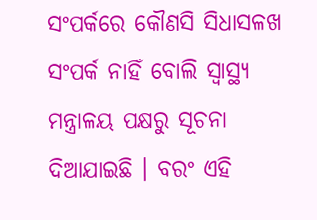ସଂପର୍କରେ କୌଣସି ସିଧାସଳଖ ସଂପର୍କ ନାହିଁ ବୋଲି ସ୍ବାସ୍ଥ୍ୟ ମନ୍ତ୍ରାଳୟ ପକ୍ଷରୁ ସୂଚନା ଦିଆଯାଇଛି । ବରଂ ଏହି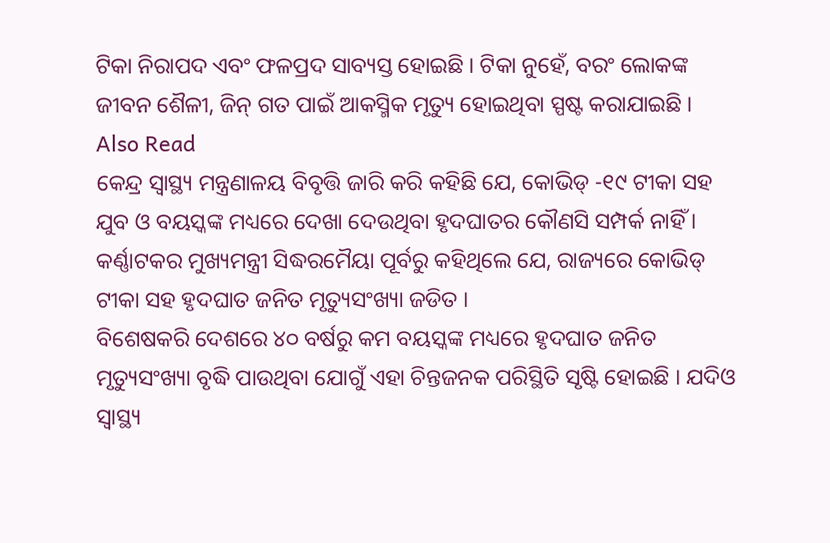ଟିକା ନିରାପଦ ଏବଂ ଫଳପ୍ରଦ ସାବ୍ୟସ୍ତ ହୋଇଛି । ଟିକା ନୁହେଁ, ବରଂ ଲୋକଙ୍କ ଜୀବନ ଶୈଳୀ, ଜିନ୍ ଗତ ପାଇଁ ଆକସ୍ମିକ ମୃତ୍ୟୁ ହୋଇଥିବା ସ୍ପଷ୍ଟ କରାଯାଇଛି ।
Also Read
କେନ୍ଦ୍ର ସ୍ୱାସ୍ଥ୍ୟ ମନ୍ତ୍ରଣାଳୟ ବିବୃତ୍ତି ଜାରି କରି କହିଛି ଯେ, କୋଭିଡ୍ -୧୯ ଟୀକା ସହ ଯୁବ ଓ ବୟସ୍କଙ୍କ ମଧ୍ୟରେ ଦେଖା ଦେଉଥିବା ହୃଦଘାତର କୌଣସି ସମ୍ପର୍କ ନାହିଁ । କର୍ଣ୍ଣାଟକର ମୁଖ୍ୟମନ୍ତ୍ରୀ ସିଦ୍ଧରମୈୟା ପୂର୍ବରୁ କହିଥିଲେ ଯେ, ରାଜ୍ୟରେ କୋଭିଡ୍ ଟୀକା ସହ ହୃଦଘାତ ଜନିତ ମୃତ୍ୟୁସଂଖ୍ୟା ଜଡିତ ।
ବିଶେଷକରି ଦେଶରେ ୪୦ ବର୍ଷରୁ କମ ବୟସ୍କଙ୍କ ମଧ୍ୟରେ ହୃଦଘାତ ଜନିତ ମୃତ୍ୟୁସଂଖ୍ୟା ବୃଦ୍ଧି ପାଉଥିବା ଯୋଗୁଁ ଏହା ଚିନ୍ତଜନକ ପରିସ୍ଥିତି ସୃଷ୍ଟି ହୋଇଛି । ଯଦିଓ ସ୍ୱାସ୍ଥ୍ୟ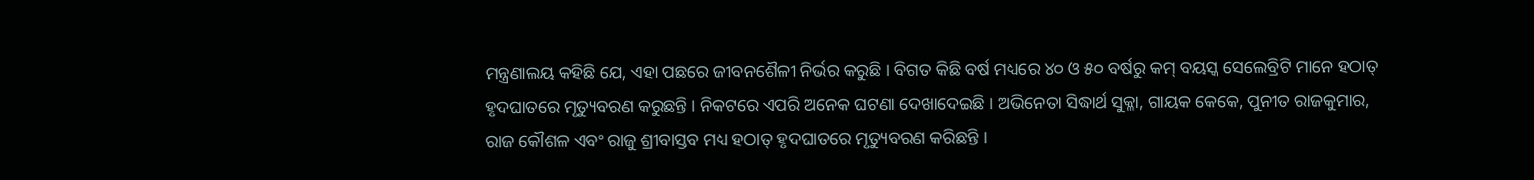ମନ୍ତ୍ରଣାଲୟ କହିଛି ଯେ, ଏହା ପଛରେ ଜୀବନଶୈଳୀ ନିର୍ଭର କରୁଛି । ବିଗତ କିଛି ବର୍ଷ ମଧ୍ୟରେ ୪୦ ଓ ୫୦ ବର୍ଷରୁ କମ୍ ବୟସ୍କ ସେଲେବ୍ରିଟି ମାନେ ହଠାତ୍ ହୃଦଘାତରେ ମୃତ୍ୟୁବରଣ କରୁଛନ୍ତି । ନିକଟରେ ଏପରି ଅନେକ ଘଟଣା ଦେଖାଦେଇଛି । ଅଭିନେତା ସିଦ୍ଧାର୍ଥ ସୁକ୍ଳା, ଗାୟକ କେକେ, ପୁନୀତ ରାଜକୁମାର, ରାଜ କୌଶଳ ଏବଂ ରାଜୁ ଶ୍ରୀବାସ୍ତବ ମଧ୍ୟ ହଠାତ୍ ହୃଦଘାତରେ ମୃତ୍ୟୁବରଣ କରିଛନ୍ତି ।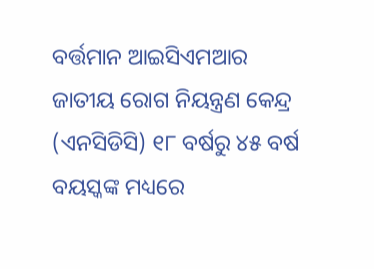ବର୍ତ୍ତମାନ ଆଇସିଏମଆର ଜାତୀୟ ରୋଗ ନିୟନ୍ତ୍ରଣ କେନ୍ଦ୍ର (ଏନସିଡିସି) ୧୮ ବର୍ଷରୁ ୪୫ ବର୍ଷ ବୟସ୍କଙ୍କ ମଧ୍ୟରେ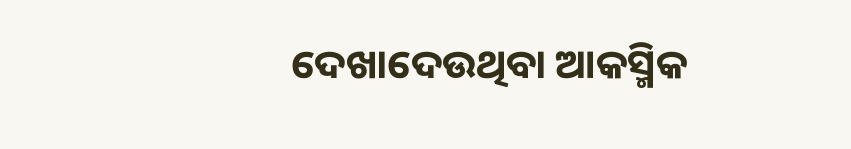ଦେଖାଦେଉଥିବା ଆକସ୍ମିକ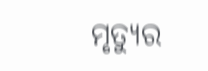ମୃତ୍ୟୁର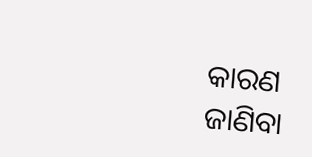କାରଣ ଜାଣିବା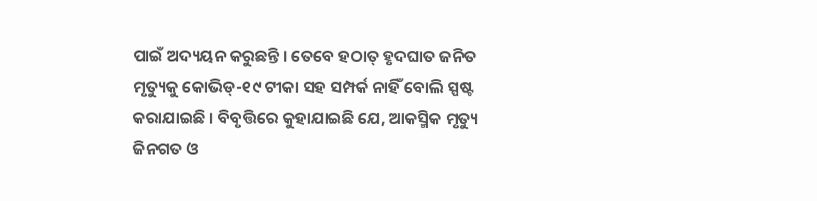ପାଇଁ ଅଦ୍ୟୟନ କରୁଛନ୍ତି । ତେବେ ହଠାତ୍ ହୃଦଘାତ ଜନିତ ମୃତ୍ୟୁକୁ କୋଭିଡ୍-୧୯ ଟୀକା ସହ ସମ୍ପର୍କ ନାହିଁ ବୋଲି ସ୍ପଷ୍ଟ କରାଯାଇଛି । ବିବୃତ୍ତିରେ କୁହାଯାଇଛି ଯେ, ଆକସ୍ମିକ ମୃତ୍ୟୁ ଜିନଗତ ଓ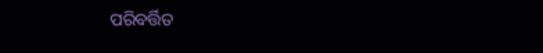ପରିବର୍ତ୍ତିତ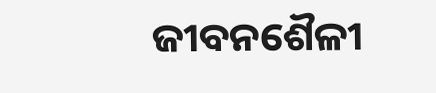ଜୀବନଶୈଳୀ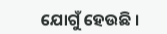ଯୋଗୁଁ ହେଉଛି ।